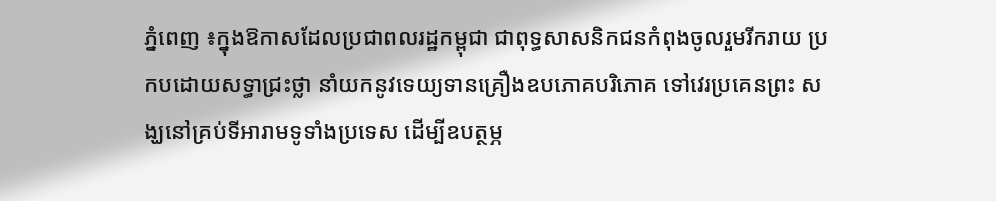ភ្នំពេញ ៖ក្នុងឱកាសដែលប្រជាពលរដ្ឋកម្ពុជា ជាពុទ្ធសាសនិកជនកំពុងចូលរួមរីករាយ ប្រកបដោយសទ្ធាជ្រះថ្លា នាំយកនូវទេយ្យទានគ្រឿងឧបភោគបរិភោគ ទៅវេរប្រគេនព្រះ សង្ឃនៅគ្រប់ទីអារាមទូទាំងប្រទេស ដើម្បីឧបត្ថម្ភ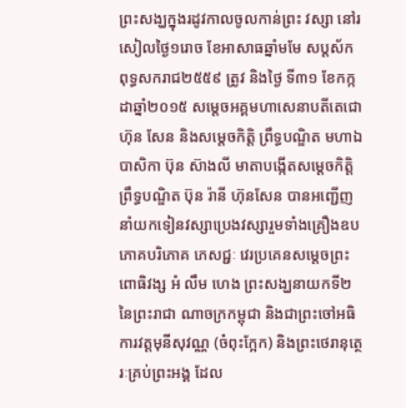ព្រះសង្ឃក្នុងរដូវកាលចូលកាន់ព្រះ វស្សា នៅរសៀលថ្ងៃ១រោច ខែអាសាធឆ្នាំមមែ សប្តស័ក ពុទ្ធសករាជ២៥៥៩ ត្រូវ និងថ្ងៃ ទី៣១ ខែកក្កដាឆ្នាំ២០១៥ សម្តេចអគ្គមហាសេនាបតីតេជោ ហ៊ុន សែន និងសម្តេចកិត្តិ ព្រឹទ្ធបណ្ឌិត មហាឯបាសិកា ប៊ុន ស៊ាងលី មាតាបង្កើតសម្តេចកិត្តិព្រឹទ្ធបណ្ឌិត ប៊ុន រ៉ានី ហ៊ុនសែន បានអញ្ជើញនាំយកទៀនវស្សាប្រេងវស្សារួមទាំងគ្រឿងឧបភោគបរិភោគ ភេសជ្ជៈ វេរប្រគេនសម្តេចព្រះពោធិវង្ស អំ លឹម ហេង ព្រះសង្ឃនាយកទី២ នៃព្រះរាជា ណាចក្រកម្ពុជា និងជាព្រះចៅអធិការវត្តមុនីសុវណ្ណ (ចំពុះក្អែក) និងព្រះថេរានុត្ថេរៈគ្រប់ព្រះអង្គ ដែល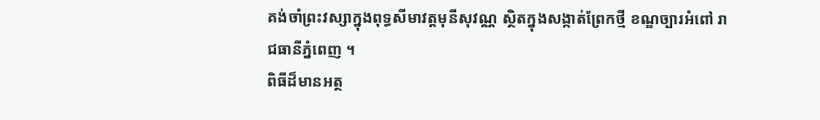គង់ចាំព្រះវស្សាក្នុងពុទ្ធសីមាវត្តមុនីសុវណ្ណ ស្ថិតក្នុងសង្កាត់ព្រែកថ្មី ខណ្ឌច្បារអំពៅ រាជធានីភ្នំពេញ ។
ពិធីដ៏មានអត្ថ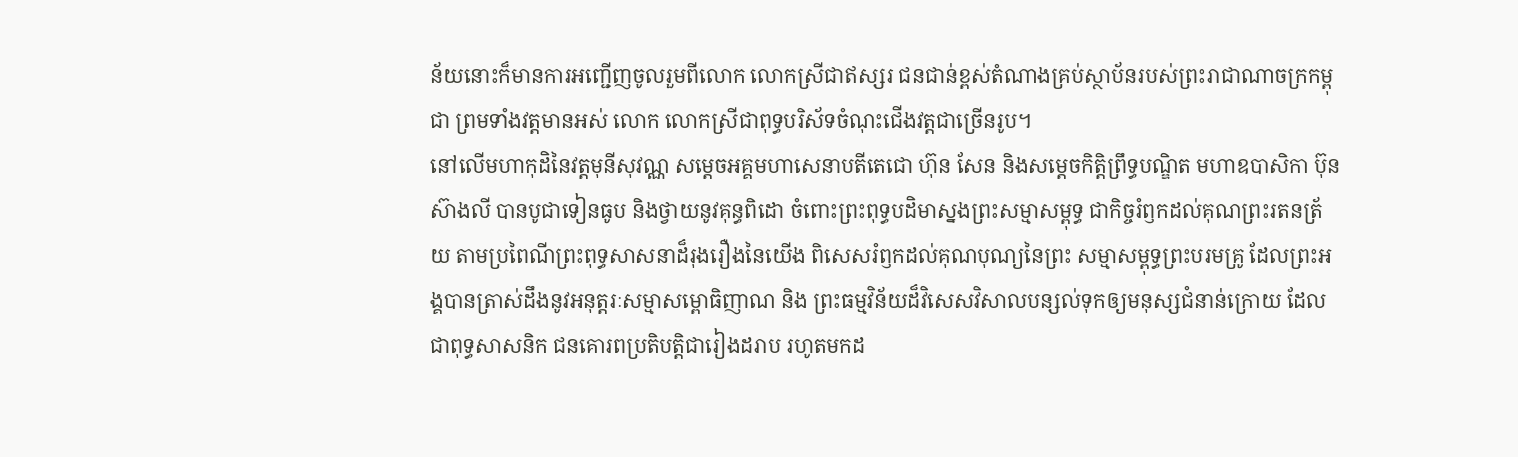ន័យនោះក៏មានការអញ្ជើញចូលរួមពីលោក លោកស្រីជាឥស្សរ ជនជាន់ខ្ពស់តំណាងគ្រប់ស្ថាប័នរបស់ព្រះរាជាណាចក្រកម្ពុជា ព្រមទាំងវត្តមានអស់ លោក លោកស្រីជាពុទ្ធបរិស័ទចំណុះជើងវត្តជាច្រើនរូប។
នៅលើមហាកុដិនៃវត្តមុនីសុវណ្ណ សម្តេចអគ្គមហាសេនាបតីតេជោ ហ៊ុន សែន និងសម្តេចកិត្តិព្រឹទ្ធបណ្ឌិត មហាឧបាសិកា ប៊ុន ស៊ាងលី បានបូជាទៀនធូប និងថ្វាយនូវគុន្ធពិដោ ចំពោះព្រះពុទ្ធបដិមាស្នងព្រះសម្មាសម្ពុទ្ធ ជាកិច្ចរំឭកដល់គុណព្រះរតនត្រ័យ តាមប្រពៃណីព្រះពុទ្ធសាសនាដ៏រុងរឿងនៃយើង ពិសេសរំឭកដល់គុណបុណ្យនៃព្រះ សម្មាសម្ពុទ្ធព្រះបរមគ្រូ ដែលព្រះអង្គបានត្រាស់ដឹងនូវអនុត្តរៈសម្មាសម្ពោធិញាណ និង ព្រះធម្មវិន័យដ៏វិសេសវិសាលបន្សល់ទុកឲ្យមនុស្សជំនាន់ក្រោយ ដែលជាពុទ្ធសាសនិក ជនគោរពប្រតិបត្តិជារៀងដរាប រហូតមកដ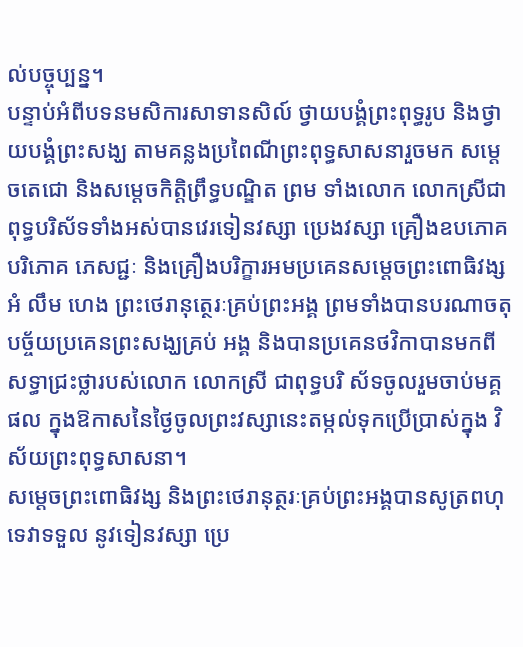ល់បច្ចុប្បន្ន។
បន្ទាប់អំពីបទនមសិការសាទានសិល៍ ថ្វាយបង្គំព្រះពុទ្ធរូប និងថ្វាយបង្គំព្រះសង្ឃ តាមគន្លងប្រពៃណីព្រះពុទ្ធសាសនារួចមក សម្តេចតេជោ និងសម្តេចកិត្តិព្រឹទ្ធបណ្ឌិត ព្រម ទាំងលោក លោកស្រីជាពុទ្ធបរិស័ទទាំងអស់បានវេរទៀនវស្សា ប្រេងវស្សា គ្រឿងឧបភោគ បរិភោគ ភេសជ្ជៈ និងគ្រឿងបរិក្ខារអមប្រគេនសម្តេចព្រះពោធិវង្ស អំ លឹម ហេង ព្រះថេរានុត្ថេរៈគ្រប់ព្រះអង្គ ព្រមទាំងបានបរណាចតុបច្ច័យប្រគេនព្រះសង្ឃគ្រប់ អង្គ និងបានប្រគេនថវិកាបានមកពីសទ្ធាជ្រះថ្លារបស់លោក លោកស្រី ជាពុទ្ធបរិ ស័ទចូលរួមចាប់មគ្គផល ក្នុងឱកាសនៃថ្ងៃចូលព្រះវស្សានេះតម្កល់ទុកប្រើប្រាស់ក្នុង វិស័យព្រះពុទ្ធសាសនា។
សម្តេចព្រះពោធិវង្ស និងព្រះថេរានុត្ថរៈគ្រប់ព្រះអង្គបានសូត្រពហុទេវាទទួល នូវទៀនវស្សា ប្រេ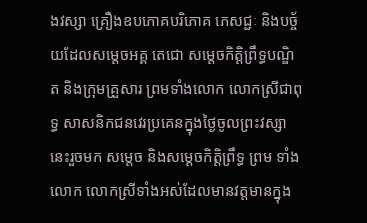ងវស្សា គ្រឿងឧបភោគបរិភោគ ភេសជ្ជៈ និងបច្ច័យដែលសម្តេចអគ្គ តេជោ សម្តេចកិត្តិព្រឹទ្ធបណ្ឌិត និងក្រុមគ្រួសារ ព្រមទាំងលោក លោកស្រីជាពុទ្ធ សាសនិកជនវេរប្រគេនក្នុងថ្ងៃចូលព្រះវស្សានេះរួចមក សម្តេច និងសម្តេចកិត្តិព្រឹទ្ធ ព្រម ទាំងលោក លោកស្រីទាំងអស់ដែលមានវត្តមានក្នុង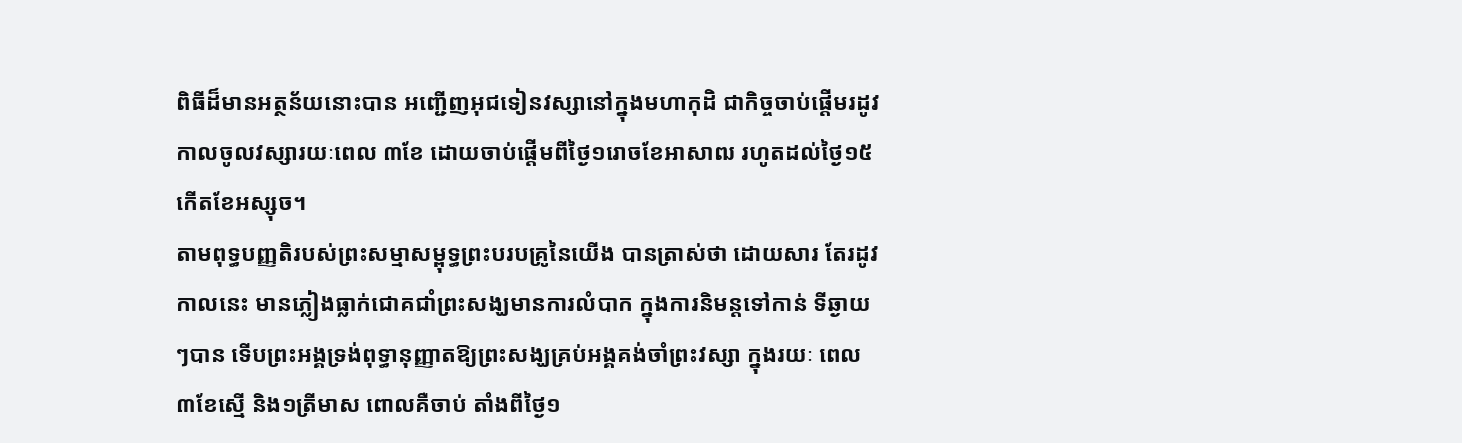ពិធីដ៏មានអត្ថន័យនោះបាន អញ្ជើញអុជទៀនវស្សានៅក្នុងមហាកុដិ ជាកិច្ចចាប់ផ្តើមរដូវកាលចូលវស្សារយៈពេល ៣ខែ ដោយចាប់ផ្តើមពីថ្ងៃ១រោចខែអាសាឍ រហូតដល់ថ្ងៃ១៥កើតខែអស្សុច។
តាមពុទ្ធបញ្ញតិរបស់ព្រះសម្មាសម្ពុទ្ធព្រះបរបគ្រូនៃយើង បានត្រាស់ថា ដោយសារ តែរដូវកាលនេះ មានភ្លៀងធ្លាក់ជោគជាំព្រះសង្ឃមានការលំបាក ក្នុងការនិមន្តទៅកាន់ ទីឆ្ងាយៗបាន ទើបព្រះអង្គទ្រង់ពុទ្ធានុញ្ញាតឱ្យព្រះសង្ឃគ្រប់អង្គគង់ចាំព្រះវស្សា ក្នុងរយៈ ពេល៣ខែស្មើ និង១ត្រីមាស ពោលគឺចាប់ តាំងពីថ្ងៃ១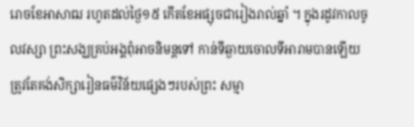រោចខែអាសាឍ រហូតដល់ថ្ងៃ១៥ កើតខែអផ្សុចជារៀងរាល់ឆ្នាំ ។ ក្នុងរដូវកាលចូលវស្សា ព្រះសង្ឃគ្រប់អង្គពុំអាចនិមន្តទៅ កាន់ទីឆ្ងាយចោលទីអារាមបានឡើយ ត្រូវតែគង់សិក្សារៀនធម៌វិន័យផ្សេងៗរបស់ព្រះ សម្មា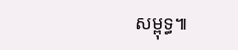សម្ពុទ្ធ៕